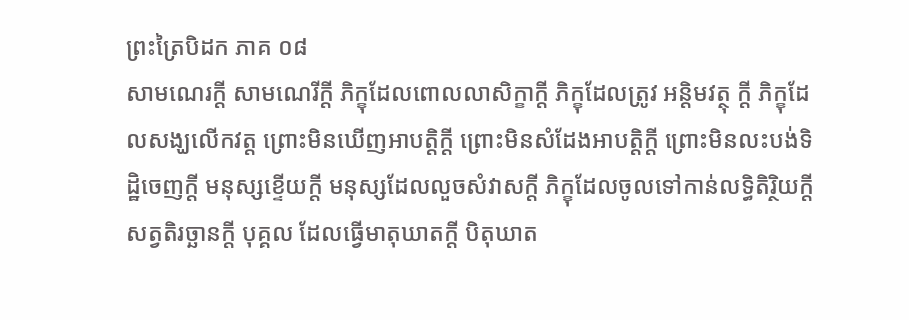ព្រះត្រៃបិដក ភាគ ០៨
សាមណេរក្តី សាមណេរីក្តី ភិក្ខុដែលពោលលាសិក្ខាក្តី ភិក្ខុដែលត្រូវ អន្តិមវត្ថុ ក្តី ភិក្ខុដែលសង្ឃលើកវត្ត ព្រោះមិនឃើញអាបត្តិក្តី ព្រោះមិនសំដែងអាបត្តិក្តី ព្រោះមិនលះបង់ទិដ្ឋិចេញក្តី មនុស្សខ្ទើយក្តី មនុស្សដែលលួចសំវាសក្តី ភិក្ខុដែលចូលទៅកាន់លទ្ធិតិរ្ថិយក្តី សត្វតិរច្ឆានក្តី បុគ្គល ដែលធ្វើមាតុឃាតក្តី បិតុឃាត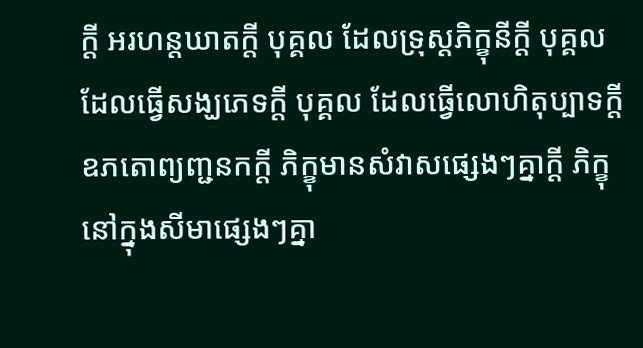ក្តី អរហន្តឃាតក្តី បុគ្គល ដែលទ្រុស្តភិក្ខុនីក្តី បុគ្គល ដែលធ្វើសង្ឃភេទក្តី បុគ្គល ដែលធ្វើលោហិតុប្បាទក្តី ឧភតោព្យញ្ជនកក្តី ភិក្ខុមានសំវាសផ្សេងៗគ្នាក្តី ភិក្ខុនៅក្នុងសីមាផ្សេងៗគ្នា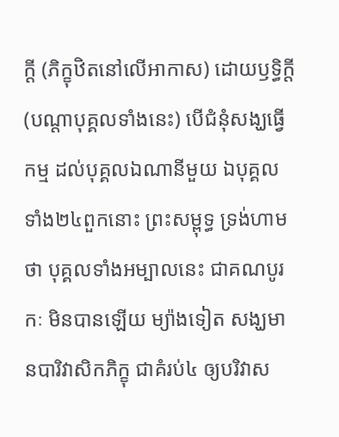ក្តី (ភិក្ខុឋិតនៅលើអាកាស) ដោយឫទ្ធិក្តី (បណ្តាបុគ្គលទាំងនេះ) បើជំនុំសង្ឃធ្វើកម្ម ដល់បុគ្គលឯណានីមួយ ឯបុគ្គលទាំង២៤ពួកនោះ ព្រះសម្ពុទ្ធ ទ្រង់ហាមថា បុគ្គលទាំងអម្បាលនេះ ជាគណបូរកៈ មិនបានឡើយ ម្យ៉ាងទៀត សង្ឃមានបារិវាសិកភិក្ខុ ជាគំរប់៤ ឲ្យបរិវាស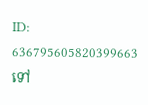ID: 636795605820399663
ទៅ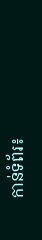កាន់ទំព័រ៖